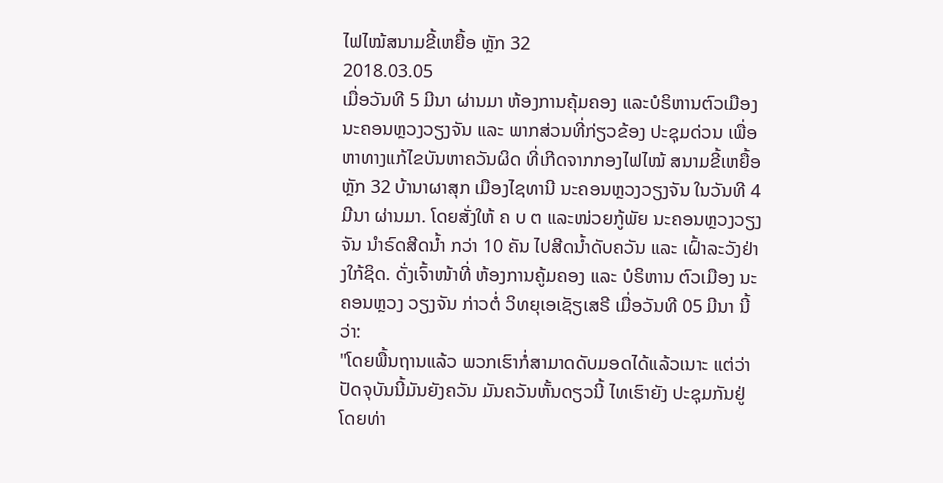ໄຟໄໝ້ສນາມຂີ້ເຫຍື້ອ ຫຼັກ 32
2018.03.05
ເມື່ອວັນທີ 5 ມີນາ ຜ່ານມາ ຫ້ອງການຄຸ້ມຄອງ ແລະບໍຣິຫານຕົວເມືອງ ນະຄອນຫຼວງວຽງຈັນ ແລະ ພາກສ່ວນທີ່ກ່ຽວຂ້ອງ ປະຊຸມດ່ວນ ເພື່ອຫາທາງແກ້ໄຂບັນຫາຄວັນຜິດ ທີ່ເກີດຈາກກອງໄຟໄໝ້ ສນາມຂີ້ເຫຍື້ອຫຼັກ 32 ບ້ານາຜາສຸກ ເມືອງໄຊທານີ ນະຄອນຫຼວງວຽງຈັນ ໃນວັນທີ 4 ມີນາ ຜ່ານມາ. ໂດຍສັ່ງໃຫ້ ຄ ບ ຕ ແລະໜ່ວຍກູ້ພັຍ ນະຄອນຫຼວງວຽງຈັນ ນຳຣົດສີດນໍ້າ ກວ່າ 10 ຄັນ ໄປສີດນໍ້າດັບຄວັນ ແລະ ເຝົ້າລະວັງຢ່າງໃກ້ຊິດ. ດັ່ງເຈົ້າໜ້າທີ່ ຫ້ອງການຄູ້ມຄອງ ແລະ ບໍຣິຫານ ຕົວເມືອງ ນະຄອນຫຼວງ ວຽງຈັນ ກ່າວຕໍ່ ວິທຍຸເອເຊັຽເສຣີ ເມື່ອວັນທີ 05 ມີນາ ນີ້ວ່າ:
"ໂດຍພື້ນຖານແລ້ວ ພວກເຮົາກໍ່ສາມາດດັບມອດໄດ້ແລ້ວເນາະ ແຕ່ວ່າປັດຈຸບັນນີ້ມັນຍັງຄວັນ ມັນຄວັນຫັ້ນດຽວນີ້ ໄທເຮົາຍັງ ປະຊຸມກັນຢູ່ ໂດຍທ່າ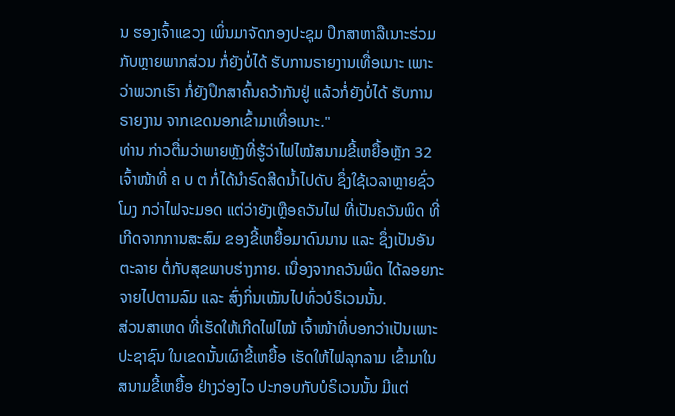ນ ຮອງເຈົ້າແຂວງ ເພິ່ນມາຈັດກອງປະຊຸມ ປຶກສາຫາລືເນາະຮ່ວມກັບຫຼາຍພາກສ່ວນ ກໍ່ຍັງບໍ່ໄດ້ ຮັບການຣາຍງານເທື່ອເນາະ ເພາະວ່າພວກເຮົາ ກໍ່ຍັງປຶກສາຄົ້ນຄວ້າກັນຢູ່ ແລ້ວກໍ່ຍັງບໍ່ໄດ້ ຮັບການຣາຍງານ ຈາກເຂດນອກເຂົ້າມາເທື່ອເນາະ."
ທ່ານ ກ່າວຕື່ມວ່າພາຍຫຼັງທີ່ຮູ້ວ່າໄຟໄໝ້ສນາມຂີ້ເຫຍື້ອຫຼັກ 32 ເຈົ້າໜ້າທີ່ ຄ ບ ຕ ກໍ່ໄດ້ນຳຣົດສີດນໍ້າໄປດັບ ຊຶ່ງໃຊ້ເວລາຫຼາຍຊົ່ວໂມງ ກວ່າໄຟຈະມອດ ແຕ່ວ່າຍັງເຫຼືອຄວັນໄຟ ທີ່ເປັນຄວັນພິດ ທີ່ເກີດຈາກການສະສົມ ຂອງຂີ້ເຫຍື້ອມາດົນນານ ແລະ ຊຶ່ງເປັນອັນຕະລາຍ ຕໍ່ກັບສຸຂພາບຮ່າງກາຍ. ເນື່ອງຈາກຄວັນພິດ ໄດ້ລອຍກະຈາຍໄປຕາມລົມ ແລະ ສົ່ງກິ່ນເໝັນໄປທົ່ວບໍຣິເວນນັ້ນ.
ສ່ວນສາເຫດ ທີ່ເຮັດໃຫ້ເກີດໄຟໄໝ້ ເຈົ້າໜ້າທີ່ບອກວ່າເປັນເພາະປະຊາຊົນ ໃນເຂດນັ້ນເຜົາຂີ້ເຫຍື້ອ ເຮັດໃຫ້ໄຟລຸກລາມ ເຂົ້າມາໃນ ສນາມຂີ້ເຫຍື້ອ ຢ່າງວ່ອງໄວ ປະກອບກັບບໍຣິເວນນັ້ນ ມີແຕ່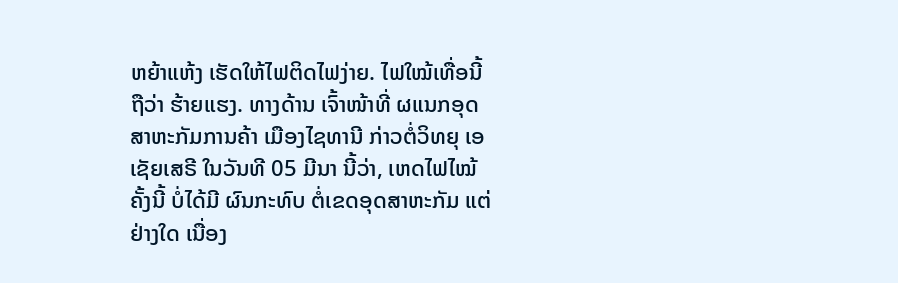ຫຍ້າແຫ້ງ ເຮັດໃຫ້ໄຟຕິດໄຟງ່າຍ. ໄຟໃໝ້ເທື່ອນີ້ຖືວ່າ ຮ້າຍແຮງ. ທາງດ້ານ ເຈົ້າໜ້າທີ່ ຜແນກອຸດສາຫະກັມການຄ້າ ເມືອງໄຊທານີ ກ່າວຕໍ່ວິທຍຸ ເອເຊັຍເສຣີ ໃນວັນທີ 05 ມີນາ ນີ້ວ່າ, ເຫດໄຟໄໝ້ຄັ້ງນີ້ ບໍ່ໄດ້ມີ ຜົນກະທົບ ຕໍ່ເຂດອຸດສາຫະກັມ ແຕ່ຢ່າງໃດ ເນື່ອງ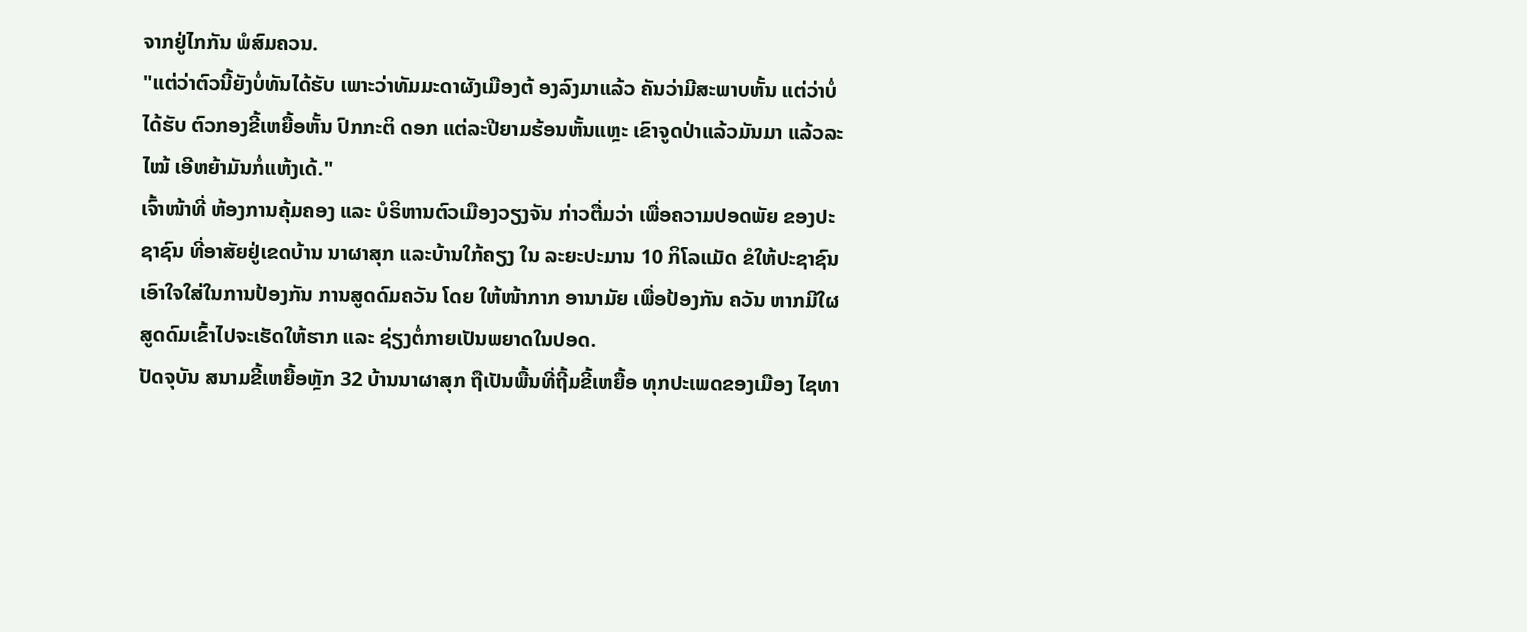ຈາກຢູ່ໄກກັນ ພໍສົມຄວນ.
"ແຕ່ວ່າຕົວນີ້ຍັງບໍ່ທັນໄດ້ຮັບ ເພາະວ່າທັມມະດາຜັງເມືອງຕ້ ອງລົງມາແລ້ວ ຄັນວ່າມີສະພາບຫັ້ນ ແຕ່ວ່າບໍ່ໄດ້ຮັບ ຕົວກອງຂີ້ເຫຍື້ອຫັ້ນ ປົກກະຕິ ດອກ ແຕ່ລະປີຍາມຮ້ອນຫັ້ນແຫຼະ ເຂົາຈູດປ່າແລ້ວມັນມາ ແລ້ວລະໄໝ້ ເອີຫຍ້າມັນກໍ່ແຫ້ງເດ້."
ເຈົ້າໜ້າທີ່ ຫ້ອງການຄຸ້ມຄອງ ແລະ ບໍຣິຫານຕົວເມືອງວຽງຈັນ ກ່າວຕື່ມວ່າ ເພື່ອຄວາມປອດພັຍ ຂອງປະຊາຊົນ ທີ່ອາສັຍຢູ່ເຂດບ້ານ ນາຜາສຸກ ແລະບ້ານໃກ້ຄຽງ ໃນ ລະຍະປະມານ 10 ກິໂລແມັດ ຂໍໃຫ້ປະຊາຊົນ ເອົາໃຈໃສ່ໃນການປ້ອງກັນ ການສູດດົມຄວັນ ໂດຍ ໃຫ້ໜ້າກາກ ອານາມັຍ ເພື່ອປ້ອງກັນ ຄວັນ ຫາກມີໃຜສູດດົມເຂົ້າໄປຈະເຮັດໃຫ້ຮາກ ແລະ ຊ່ຽງຕໍ່ກາຍເປັນພຍາດໃນປອດ.
ປັດຈຸບັນ ສນາມຂີ້ເຫຍື້ອຫຼັກ 32 ບ້ານນາຜາສຸກ ຖືເປັນພື້ນທີ່ຖີ້ມຂີ້ເຫຍື້ອ ທຸກປະເພດຂອງເມືອງ ໄຊທາ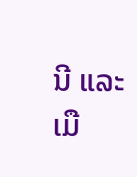ນີ ແລະ ເມື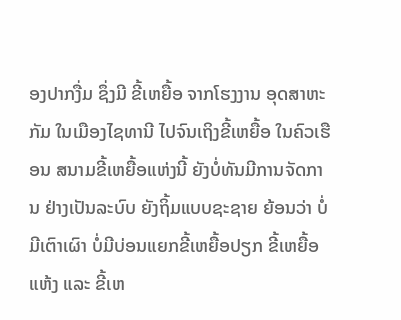ອງປາກງື່ມ ຊຶ່ງມີ ຂີ້ເຫຍື້ອ ຈາກໂຮງງານ ອຸດສາຫະກັມ ໃນເມືອງໄຊທານີ ໄປຈົນເຖິງຂີ້ເຫຍື້ອ ໃນຄົວເຮືອນ ສນາມຂີ້ເຫຍື້ອແຫ່ງນີ້ ຍັງບໍ່ທັນມີການຈັດການ ຢ່າງເປັນລະບົບ ຍັງຖິ້ມແບບຊະຊາຍ ຍ້ອນວ່າ ບໍ່ມີເຕົາເຜົາ ບໍ່ມີບ່ອນແຍກຂີ້ເຫຍື້ອປຽກ ຂີ້ເຫຍື້ອແຫ້ງ ແລະ ຂີ້ເຫ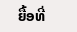ຍື້ອທີ່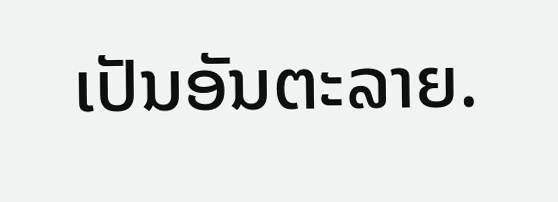ເປັນອັນຕະລາຍ.